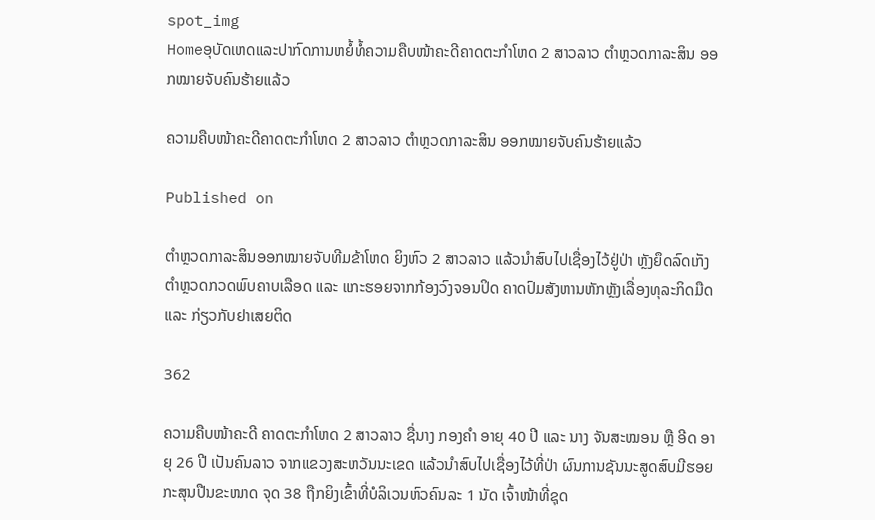spot_img
Homeອຸບັດເຫດແລະປາກົດການຫຍໍ້ທໍ້ຄວາມຄືບໜ້າຄະດີຄາດຕະກຳໂຫດ 2 ສາວລາວ ຕຳຫຼວດກາລະສິນ ອອກໝາຍຈັບຄົນຮ້າຍແລ້ວ

ຄວາມຄືບໜ້າຄະດີຄາດຕະກຳໂຫດ 2 ສາວລາວ ຕຳຫຼວດກາລະສິນ ອອກໝາຍຈັບຄົນຮ້າຍແລ້ວ

Published on

ຕຳຫຼວດກາລະສິນອອກໝາຍຈັບທີມຂ້າໂຫດ ຍິງຫົວ 2 ສາວລາວ ແລ້ວນຳສົບໄປເຊື່ອງໄວ້ຢູ່ປ່າ ຫຼັງຍຶດລົດເກັງຕຳຫຼວດກວດພົບຄາບເລືອດ ແລະ ແກະຮອຍຈາກກ້ອງວົງຈອນປິດ ຄາດປົມສັງຫານຫັກຫຼັງເລື່ອງທຸລະກິດມືດ ແລະ ກ່ຽວກັບຢາເສຍຕິດ

362

ຄວາມຄືບໜ້າຄະດີ ຄາດຕະກຳໂຫດ 2 ສາວລາວ ຊື່ນາງ ກອງຄຳ ອາຍຸ 40 ປີ ແລະ ນາງ ຈັນສະໝອນ ຫຼື ອີດ ອາຍຸ 26 ປີ ເປັນຄົນລາວ ຈາກແຂວງສະຫວັນນະເຂດ ແລ້ວນຳສົບໄປເຊື່ອງໄວ້ທີ່ປ່າ ຜົນການຊັນນະສູດສົບມີຮອຍກະສຸນປືນຂະໜາດ ຈຸດ 38 ຖືກຍິງເຂົ້າທີ່ບໍລິເວນຫົວຄົນລະ 1 ນັດ ເຈົ້າໜ້າທີ່ຊຸດ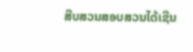ສືບສວນສອບສວນໄດ້ເຊີນ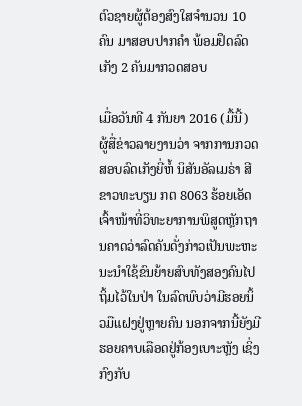ຕົວຊາຍຜູ້ຕ້ອງສົງໃສຈຳນວນ 10 ຄົນ ມາສອບປາກຄຳ ພ້ອມຢຶດລົດເກັງ 2 ຄັນມາກວດສອບ

ເມື່ອວັນທີ 4 ກັນຍາ 2016 (ມື້ນີ້) ຜູ້ສື່ຂ່າວລາຍງານວ່າ ຈາກການກວດສອບລົດເກັງຍີ່ຫໍ້ ນິສັນອັລເມຣ່າ ສີຂາວທະບຽນ ກຕ 8063 ຮ້ອຍເອັດ ເຈົ້າໜ້າທີ່ວິທະຍາການພິສູດຫຼັກຖານຄາດວ່າລົດຄັນດັ່ງກ່າວເປັນພະຫະນະນຳໃຊ້ຂົນຍ້າຍສົບທັງສອງຄົນໄປຖິ້ມໄວ້ໃນປ່າ ໃນລົດພົບວ່າມີຮອຍນິ້ວມືແຝງຢູ່ຫຼາຍຄົນ ນອກຈາກນີ້ຍັງມີຮອຍຄາບເລືອດຢູ່ກ້ອງເບາະຫຼັງ ເຊິ່ງກົງກັບ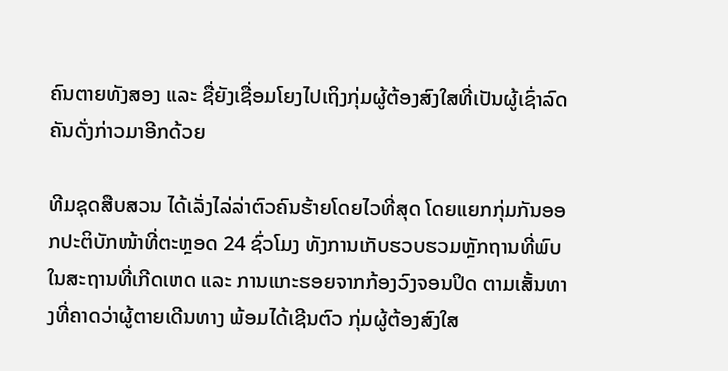ຄົນຕາຍທັງສອງ ແລະ ຊື່ຍັງເຊື່ອມໂຍງໄປເຖິງກຸ່ມຜູ້ຕ້ອງສົງໃສທີ່ເປັນຜູ້ເຊົ່າລົດຄັນດັ່ງກ່າວມາອີກດ້ວຍ

ທີມຊຸດສືບສວນ ໄດ້ເລັ່ງໄລ່ລ່າຕົວຄົນຮ້າຍໂດຍໄວທີ່ສຸດ ໂດຍແຍກກຸ່ມກັນອອກປະຕິບັກໜ້າທີ່ຕະຫຼອດ 24 ຊົ່ວໂມງ ທັງການເກັບຮວບຮວມຫຼັກຖານທີ່ພົບໃນສະຖານທີ່ເກີດເຫດ ແລະ ການແກະຮອຍຈາກກ້ອງວົງຈອນປິດ ຕາມເສັ້ນທາງທີ່ຄາດວ່າຜູ້ຕາຍເດີນທາງ ພ້ອມໄດ້ເຊີນຕົວ ກຸ່ມຜູ້ຕ້ອງສົງໃສ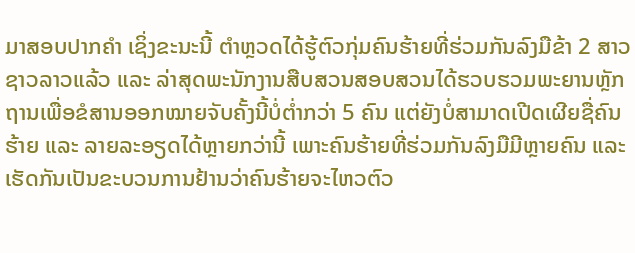ມາສອບປາກຄຳ ເຊິ່ງຂະນະນີ້ ຕຳຫຼວດໄດ້ຮູ້ຕົວກຸ່ມຄົນຮ້າຍທີ່ຮ່ວມກັນລົງມືຂ້າ 2 ສາວຊາວລາວແລ້ວ ແລະ ລ່າສຸດພະນັກງານສືບສວນສອບສວນໄດ້ຮວບຮວມພະຍານຫຼັກຖານເພື່ອຂໍສານອອກໝາຍຈັບຄັ້ງນີ້ບໍ່ຕ່ຳກວ່າ 5 ຄົນ ແຕ່ຍັງບໍ່ສາມາດເປີດເຜີຍຊື່ຄົນຮ້າຍ ແລະ ລາຍລະອຽດໄດ້ຫຼາຍກວ່ານີ້ ເພາະຄົນຮ້າຍທີ່ຮ່ວມກັນລົງມືມີຫຼາຍຄົນ ແລະ ເຮັດກັນເປັນຂະບວນການຢ້ານວ່າຄົນຮ້າຍຈະໄຫວຕົວ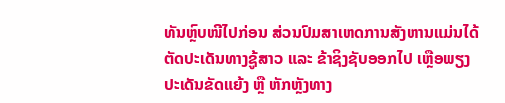ທັນຫຼົບໜີໄປກ່ອນ ສ່ວນປົມສາເຫດການສັງຫານແມ່ນໄດ້ຕັດປະເດັນທາງຊູ້ສາວ ແລະ ຂ້າຊິງຊັບອອກໄປ ເຫຼືອພຽງປະເດັນຂັດແຍ້ງ ຫຼື ຫັກຫຼັງທາງ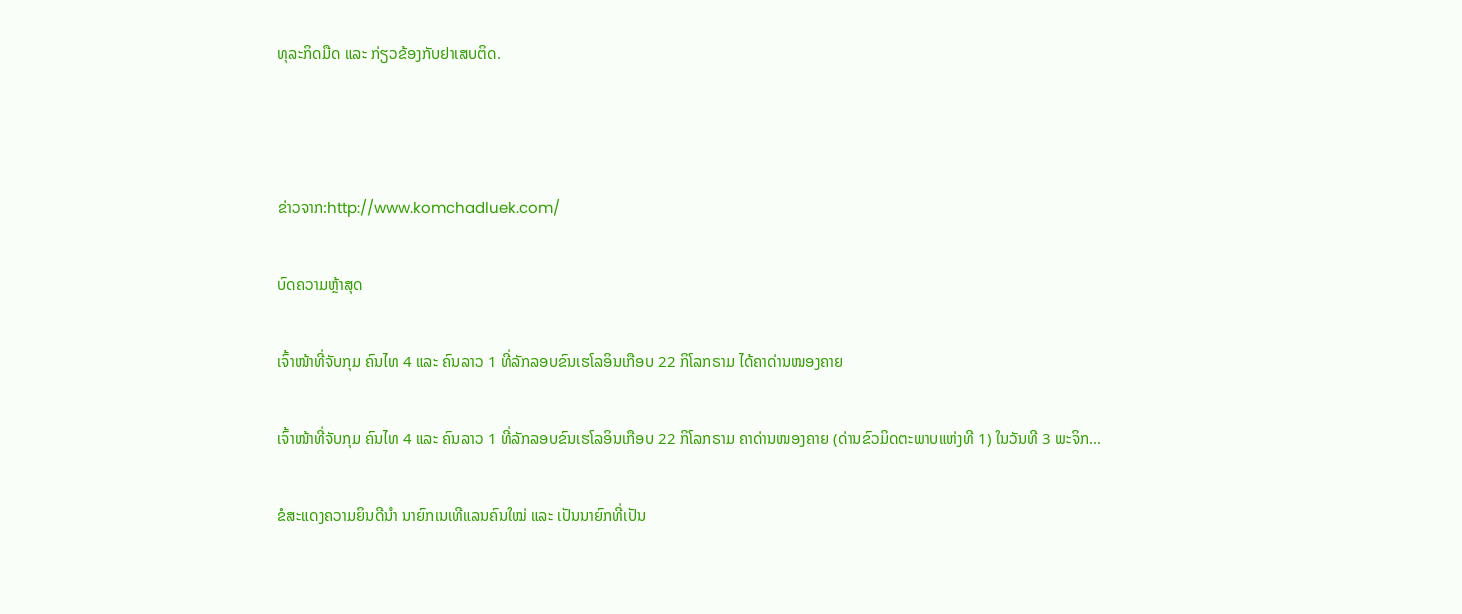ທຸລະກິດມືດ ແລະ ກ່ຽວຂ້ອງກັບຢາເສບຕິດ.



ຂ່າວຈາກ:http://www.komchadluek.com/

ບົດຄວາມຫຼ້າສຸດ

ເຈົ້າໜ້າທີ່ຈັບກຸມ ຄົນໄທ 4 ແລະ ຄົນລາວ 1 ທີ່ລັກລອບຂົນເຮໂລອິນເກືອບ 22 ກິໂລກຣາມ ໄດ້ຄາດ່ານໜອງຄາຍ

ເຈົ້າໜ້າທີ່ຈັບກຸມ ຄົນໄທ 4 ແລະ ຄົນລາວ 1 ທີ່ລັກລອບຂົນເຮໂລອິນເກືອບ 22 ກິໂລກຣາມ ຄາດ່ານໜອງຄາຍ (ດ່ານຂົວມິດຕະພາບແຫ່ງທີ 1) ໃນວັນທີ 3 ພະຈິກ...

ຂໍສະແດງຄວາມຍິນດີນຳ ນາຍົກເນເທີແລນຄົນໃໝ່ ແລະ ເປັນນາຍົກທີ່ເປັນ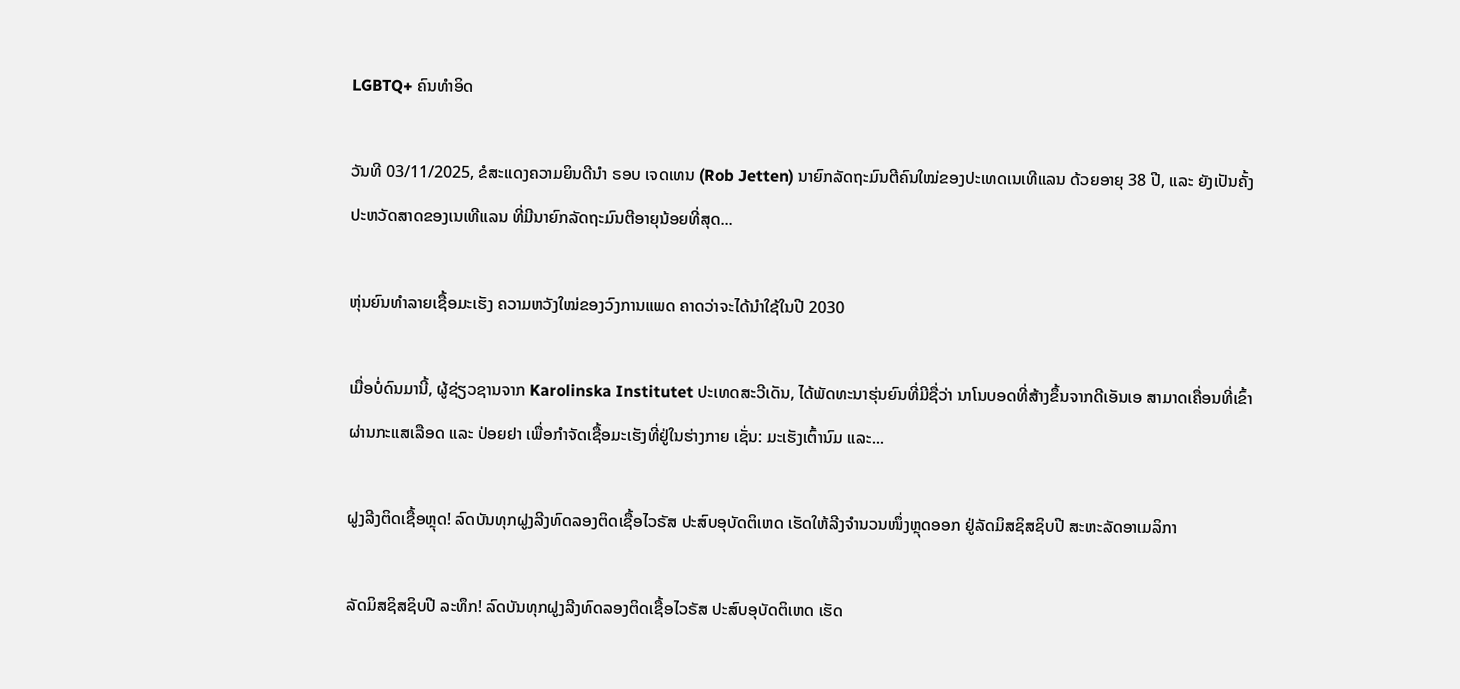LGBTQ+ ຄົນທຳອິດ

ວັນທີ 03/11/2025, ຂໍສະແດງຄວາມຍິນດີນຳ ຣອບ ເຈດເທນ (Rob Jetten) ນາຍົກລັດຖະມົນຕີຄົນໃໝ່ຂອງປະເທດເນເທີແລນ ດ້ວຍອາຍຸ 38 ປີ, ແລະ ຍັງເປັນຄັ້ງປະຫວັດສາດຂອງເນເທີແລນ ທີ່ມີນາຍົກລັດຖະມົນຕີອາຍຸນ້ອຍທີ່ສຸດ...

ຫຸ່ນຍົນທຳລາຍເຊື້ອມະເຮັງ ຄວາມຫວັງໃໝ່ຂອງວົງການແພດ ຄາດວ່າຈະໄດ້ນໍາໃຊ້ໃນປີ 2030

ເມື່ອບໍ່ດົນມານີ້, ຜູ້ຊ່ຽວຊານຈາກ Karolinska Institutet ປະເທດສະວີເດັນ, ໄດ້ພັດທະນາຮຸ່ນຍົນທີ່ມີຊື່ວ່າ ນາໂນບອດທີ່ສ້າງຂຶ້ນຈາກດີເອັນເອ ສາມາດເຄື່ອນທີ່ເຂົ້າຜ່ານກະແສເລືອດ ແລະ ປ່ອຍຢາ ເພື່ອກຳຈັດເຊື້ອມະເຮັງທີ່ຢູ່ໃນຮ່າງກາຍ ເຊັ່ນ: ມະເຮັງເຕົ້ານົມ ແລະ...

ຝູງລີງຕິດເຊື້ອຫຼຸດ! ລົດບັນທຸກຝູງລີງທົດລອງຕິດເຊື້ອໄວຣັສ ປະສົບອຸບັດຕິເຫດ ເຮັດໃຫ້ລີງຈຳນວນໜຶ່ງຫຼຸດອອກ ຢູ່ລັດມິສຊິສຊິບປີ ສະຫະລັດອາເມລິກາ

ລັດມິສຊິສຊິບປີ ລະທຶກ! ລົດບັນທຸກຝູງລີງທົດລອງຕິດເຊື້ອໄວຣັສ ປະສົບອຸບັດຕິເຫດ ເຮັດ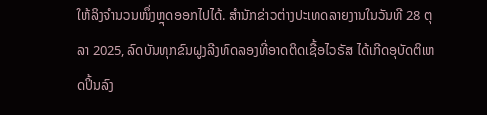ໃຫ້ລິງຈຳນວນໜຶ່ງຫຼຸດອອກໄປໄດ້. ສຳນັກຂ່າວຕ່າງປະເທດລາຍງານໃນວັນທີ 28 ຕຸລາ 2025, ລົດບັນທຸກຂົນຝູງລີງທົດລອງທີ່ອາດຕິດເຊື້ອໄວຣັສ ໄດ້ເກີດອຸບັດຕິເຫດປິ້ນລົງ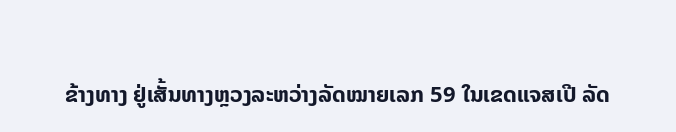ຂ້າງທາງ ຢູ່ເສັ້ນທາງຫຼວງລະຫວ່າງລັດໝາຍເລກ 59 ໃນເຂດແຈສເປີ ລັດ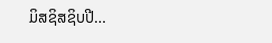ມິສຊິສຊິບປີ...